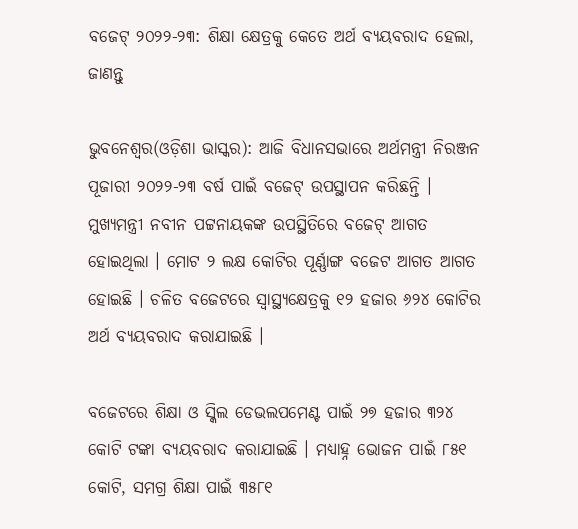ବଜେଟ୍ ୨୦୨୨-୨୩: ଶିକ୍ଷା କ୍ଷେତ୍ରକୁ କେତେ ଅର୍ଥ ବ୍ୟୟବରାଦ ହେଲା, ଜାଣନ୍ତୁ

ଭୁବନେଶ୍ୱର(ଓଡ଼ିଶା ଭାସ୍କର): ଆଜି ବିଧାନସଭାରେ ଅର୍ଥମନ୍ତ୍ରୀ ନିରଞ୍ଜନ ପୂଜାରୀ ୨୦୨୨-୨୩ ବର୍ଷ ପାଇଁ ବଜେଟ୍ ଉପସ୍ଥାପନ କରିଛନ୍ତି । ମୁଖ୍ୟମନ୍ତ୍ରୀ ନବୀନ ପଟ୍ଟନାୟକଙ୍କ ଉପସ୍ଥିତିରେ ବଜେଟ୍ ଆଗତ ହୋଇଥିଲା । ମୋଟ ୨ ଲକ୍ଷ କୋଟିର ପୂର୍ଣ୍ଣାଙ୍ଗ ବଜେଟ ଆଗତ ଆଗତ ହୋଇଛି । ଚଳିତ ବଜେଟରେ ସ୍ୱାସ୍ଥ୍ୟକ୍ଷେତ୍ରକୁ ୧୨ ହଜାର ୬୨୪ କୋଟିର ଅର୍ଥ ବ୍ୟୟବରାଦ କରାଯାଇଛି ।

ବଜେଟରେ ଶିକ୍ଷା ଓ ସ୍କିଲ ଡେଭଲପମେଣ୍ଟ ପାଇଁ ୨୭ ହଜାର ୩୨୪ କୋଟି ଟଙ୍କା ବ୍ୟୟବରାଦ କରାଯାଇଛି । ମଧ୍ୟାହ୍ନ ଭୋଜନ ପାଇଁ ୮୫୧ କୋଟି, ସମଗ୍ର ଶିକ୍ଷା ପାଇଁ ୩୫୮୧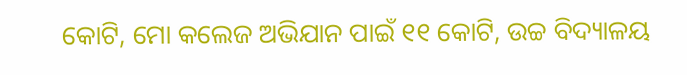କୋଟି, ମୋ କଲେଜ ଅଭିଯାନ ପାଇଁ ୧୧ କୋଟି, ଉଚ୍ଚ ବିଦ୍ୟାଳୟ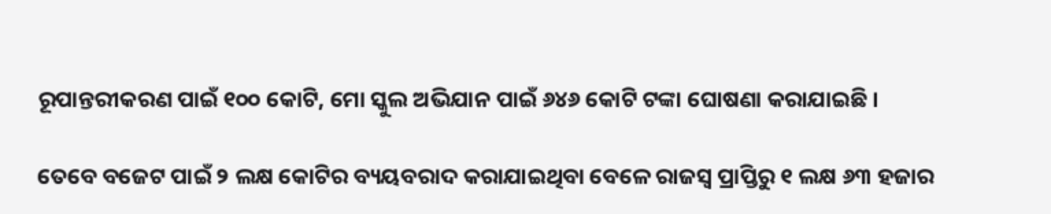ରୂପାନ୍ତରୀକରଣ ପାଇଁ ୧୦୦ କୋଟି, ମୋ ସ୍କୁଲ ଅଭିଯାନ ପାଇଁ ୬୪୬ କୋଟି ଟଙ୍କା ଘୋଷଣା କରାଯାଇଛି ।

ତେବେ ବଜେଟ ପାଇଁ ୨ ଲକ୍ଷ କୋଟିର ବ୍ୟୟବରାଦ କରାଯାଇଥିବା ବେଳେ ରାଜସ୍ୱ ପ୍ରାପ୍ତିରୁ ୧ ଲକ୍ଷ ୬୩ ହଜାର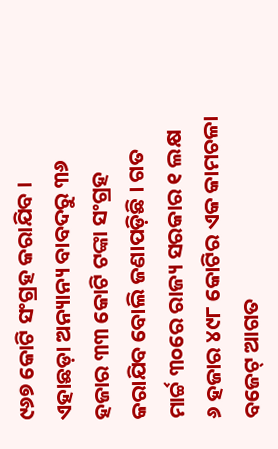୯୬୭ କୋଟି ସଂଗ୍ରହ କରାଯିବ । ଏହାଛଡ଼ା ଅନ୍ୟାନ୍ୟ ବାବଦରୁ ୩୬ ହଜାର ୩୩ କୋଟି ଟଙ୍କା ସଂଗ୍ରହ କରାଯିବ ବୋଲି ଜଣାପଡ଼ିଛି । ଗତ ମାର୍ଚ୍ଚ ୩୦ରେ ରାଜ୍ୟ ସରକାର ୧ ଲକ୍ଷ ୬ ହଜାର ୪୯୮ କୋଟିର ଏକ କାମଚଳା ବଜେଟ୍ ଆଗତ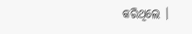କରିଥିଲେ ।